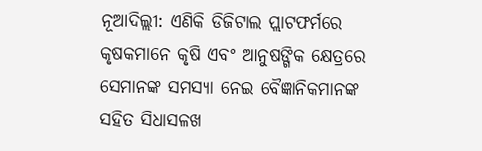ନୂଆଦିଲ୍ଲୀ: ଏଣିକି ଡିଜିଟାଲ ପ୍ଲାଟଫର୍ମରେ କୃଷକମାନେ କୃଷି ଏବଂ ଆନୁଷଙ୍ଗିକ କ୍ଷେତ୍ରରେ ସେମାନଙ୍କ ସମସ୍ୟା ନେଇ ବୈଜ୍ଞାନିକମାନଙ୍କ ସହିତ ସିଧାସଳଖ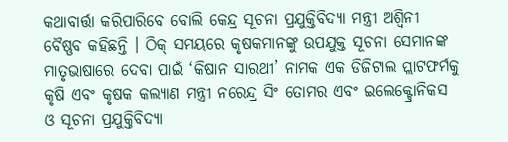କଥାବାର୍ତ୍ତା କରିପାରିବେ ବୋଲି କେନ୍ଦ୍ର ସୂଚନା ପ୍ରଯୁକ୍ତିବିଦ୍ୟା ମନ୍ତ୍ରୀ ଅଶ୍ୱିନୀ ବୈଷ୍ଣବ କହିଛନ୍ତି । ଠିକ୍ ସମୟରେ କୃଷକମାନଙ୍କୁ ଉପଯୁକ୍ତ ସୂଚନା ସେମାନଙ୍କ ମାତୃଭାଷାରେ ଦେବା ପାଇଁ ‘କିଷାନ ସାରଥୀ’ ନାମକ ଏକ ଡିଜିଟାଲ ପ୍ଲାଟଫର୍ମକୁ କୃଷି ଏବଂ କୃଷକ କଲ୍ୟାଣ ମନ୍ତ୍ରୀ ନରେନ୍ଦ୍ର ସିଂ ତୋମର ଏବଂ ଇଲେକ୍ଟ୍ରୋନିକସ ଓ ସୂଚନା ପ୍ରଯୁକ୍ତିବିଦ୍ୟା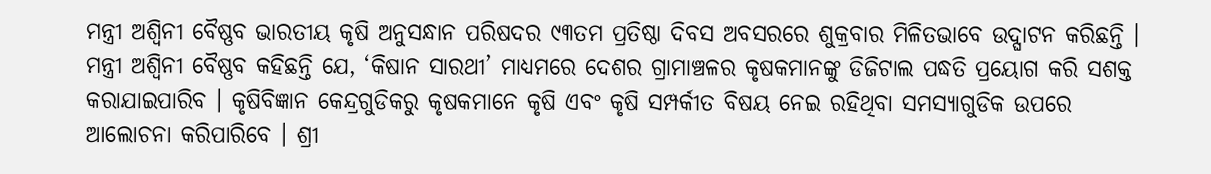ମନ୍ତ୍ରୀ ଅଶ୍ୱିନୀ ବୈଷ୍ଣବ ଭାରତୀୟ କୃଷି ଅନୁସନ୍ଧାନ ପରିଷଦର ୯୩ତମ ପ୍ରତିଷ୍ଠା ଦିବସ ଅବସରରେ ଶୁକ୍ରବାର ମିଳିତଭାବେ ଉଦ୍ଘାଟନ କରିଛନ୍ତି । ମନ୍ତ୍ରୀ ଅଶ୍ୱିନୀ ବୈଷ୍ଣବ କହିଛନ୍ତି ଯେ, ‘କିଷାନ ସାରଥୀ’ ମାଧ୍ୟମରେ ଦେଶର ଗ୍ରାମାଞ୍ଚଳର କୃଷକମାନଙ୍କୁ ଡିଜିଟାଲ ପଦ୍ଧତି ପ୍ରୟୋଗ କରି ସଶକ୍ତ କରାଯାଇପାରିବ । କୃଷିବିଜ୍ଞାନ କେନ୍ଦ୍ରଗୁଡିକରୁ କୃଷକମାନେ କୃଷି ଏବଂ କୃଷି ସମ୍ପର୍କୀତ ବିଷୟ ନେଇ ରହିଥିବା ସମସ୍ୟାଗୁଡିକ ଉପରେ ଆଲୋଚନା କରିପାରିବେ । ଶ୍ରୀ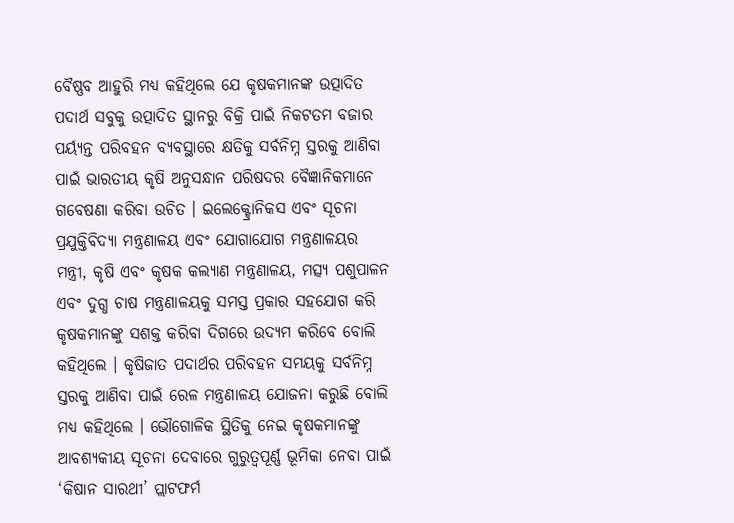ବୈଷ୍ଣବ ଆହୁରି ମଧ୍ୟ କହିଥିଲେ ଯେ କୃଷକମାନଙ୍କ ଉତ୍ପାଦିତ ପଦାର୍ଥ ସବୁକୁ ଉତ୍ପାଦିତ ସ୍ଥାନରୁ ବିକ୍ରି ପାଇଁ ନିକଟତମ ବଜାର ପର୍ୟ୍ୟନ୍ତ ପରିବହନ ବ୍ୟବସ୍ଥାରେ କ୍ଷତିକୁ ସର୍ବନିମ୍ନ ସ୍ତରକୁ ଆଣିବା ପାଇଁ ଭାରତୀୟ କୃଷି ଅନୁସନ୍ଧାନ ପରିଷଦର ବୈଜ୍ଞାନିକମାନେ ଗବେଷଣା କରିବା ଉଚିତ । ଇଲେକ୍ଟ୍ରୋନିକସ ଏବଂ ସୂଚନା ପ୍ରଯୁକ୍ତିବିଦ୍ୟା ମନ୍ତ୍ରଣାଳୟ ଏବଂ ଯୋଗାଯୋଗ ମନ୍ତ୍ରଣାଳୟର ମନ୍ତ୍ରୀ, କୃଷି ଏବଂ କୃଷକ କଲ୍ୟାଣ ମନ୍ତ୍ରଣାଳୟ, ମତ୍ସ୍ୟ ପଶୁପାଳନ ଏବଂ ଦୁଗ୍ଧ ଚାଷ ମନ୍ତ୍ରଣାଳୟକୁ ସମସ୍ତ ପ୍ରକାର ସହଯୋଗ କରି କୃଷକମାନଙ୍କୁ ସଶକ୍ତ କରିବା ଦିଗରେ ଉଦ୍ୟମ କରିବେ ବୋଲି କହିଥିଲେ । କୃଷିଜାତ ପଦାର୍ଥର ପରିବହନ ସମୟକୁ ସର୍ବନିମ୍ନ ସ୍ତରକୁ ଆଣିବା ପାଇଁ ରେଳ ମନ୍ତ୍ରଣାଳୟ ଯୋଜନା କରୁଛି ବୋଲି ମଧ୍ୟ କହିଥିଲେ । ଭୌଗୋଳିକ ସ୍ଥିତିକୁ ନେଇ କୃଷକମାନଙ୍କୁ ଆବଶ୍ୟକୀୟ ସୂଚନା ଦେବାରେ ଗୁରୁତ୍ୱପୂର୍ଣ୍ଣ ଭୂମିକା ନେବା ପାଇଁ ‘କିଷାନ ସାରଥୀ’ ପ୍ଲାଟଫର୍ମ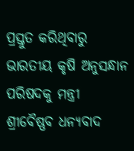ପ୍ରସ୍ତୁତ କରିଥିବାରୁ ଭାରତୀୟ କୃଷି ଅନୁସନ୍ଧାନ ପରିଷଦକୁ ମନ୍ତ୍ରୀ ଶ୍ରୀବୈଷ୍ଣବ ଧନ୍ୟବାଦ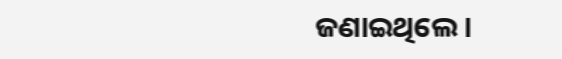ଜଣାଇଥିଲେ ।